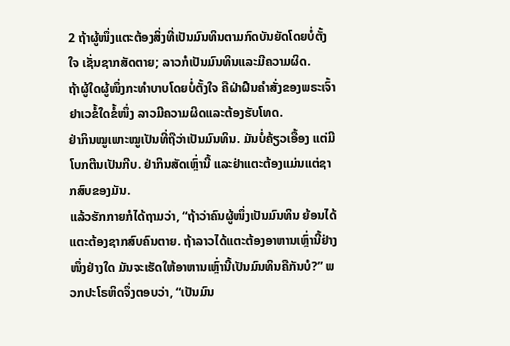2 ຖ້າຜູ້ໜຶ່ງແຕະຕ້ອງສິ່ງທີ່ເປັນມົນທິນຕາມກົດບັນຍັດໂດຍບໍ່ຕັ້ງໃຈ ເຊັ່ນຊາກສັດຕາຍ; ລາວກໍເປັນມົນທິນແລະມີຄວາມຜິດ.
ຖ້າຜູ້ໃດຜູ້ໜຶ່ງກະທຳບາບໂດຍບໍ່ຕັ້ງໃຈ ຄືຝ່າຝືນຄຳສັ່ງຂອງພຣະເຈົ້າຢາເວຂໍ້ໃດຂໍ້ໜຶ່ງ ລາວມີຄວາມຜິດແລະຕ້ອງຮັບໂທດ.
ຢ່າກິນໝູເພາະໝູເປັນທີ່ຖືວ່າເປັນມົນທິນ. ມັນບໍ່ຄ້ຽວເອື້ອງ ແຕ່ມີໂບກຕີນເປັນກີບ. ຢ່າກິນສັດເຫຼົ່ານີ້ ແລະຢ່າແຕະຕ້ອງແມ່ນແຕ່ຊາກສົບຂອງມັນ.
ແລ້ວຮັກກາຍກໍໄດ້ຖາມວ່າ, “ຖ້າວ່າຄົນຜູ້ໜຶ່ງເປັນມົນທິນ ຍ້ອນໄດ້ແຕະຕ້ອງຊາກສົບຄົນຕາຍ. ຖ້າລາວໄດ້ແຕະຕ້ອງອາຫານເຫຼົ່ານີ້ຢ່າງໜຶ່ງຢ່າງໃດ ມັນຈະເຮັດໃຫ້ອາຫານເຫຼົ່ານີ້ເປັນມົນທິນຄືກັນບໍ?” ພວກປະໂຣຫິດຈຶ່ງຕອບວ່າ, “ເປັນມົນ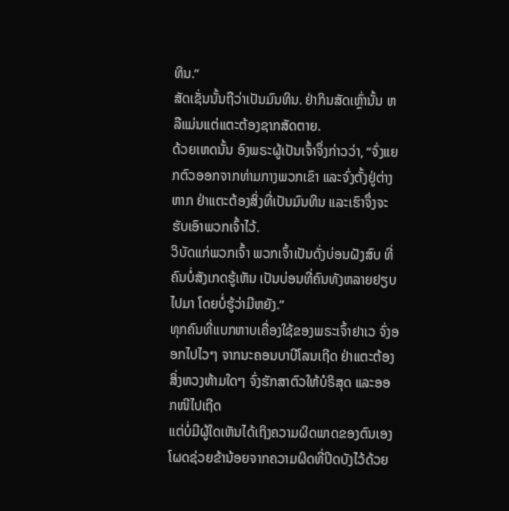ທິນ.”
ສັດເຊັ່ນນັ້ນຖືວ່າເປັນມົນທິນ. ຢ່າກິນສັດເຫຼົ່ານັ້ນ ຫລືແມ່ນແຕ່ແຕະຕ້ອງຊາກສັດຕາຍ.
ດ້ວຍເຫດນັ້ນ ອົງພຣະຜູ້ເປັນເຈົ້າຈຶ່ງກ່າວວ່າ, “ຈົ່ງແຍກຕົວອອກຈາກທ່າມກາງພວກເຂົາ ແລະຈົ່ງຕັ້ງຢູ່ຕ່າງຫາກ ຢ່າແຕະຕ້ອງສິ່ງທີ່ເປັນມົນທິນ ແລະເຮົາຈຶ່ງຈະຮັບເອົາພວກເຈົ້າໄວ້.
ວິບັດແກ່ພວກເຈົ້າ ພວກເຈົ້າເປັນດັ່ງບ່ອນຝັງສົບ ທີ່ຄົນບໍ່ສັງເກດຮູ້ເຫັນ ເປັນບ່ອນທີ່ຄົນທັງຫລາຍຢຽບໄປມາ ໂດຍບໍ່ຮູ້ວ່າມີຫຍັງ.”
ທຸກຄົນທີ່ແບກຫາບເຄື່ອງໃຊ້ຂອງພຣະເຈົ້າຢາເວ ຈົ່ງອອກໄປໄວໆ ຈາກນະຄອນບາບີໂລນເຖີດ ຢ່າແຕະຕ້ອງສິ່ງຫວງຫ້າມໃດໆ ຈົ່ງຮັກສາຕົວໃຫ້ບໍຣິສຸດ ແລະອອກໜີໄປເຖີດ
ແຕ່ບໍ່ມີຜູ້ໃດເຫັນໄດ້ເຖິງຄວາມຜິດພາດຂອງຕົນເອງ ໂຜດຊ່ວຍຂ້ານ້ອຍຈາກຄວາມຜິດທີ່ປິດບັງໄວ້ດ້ວຍ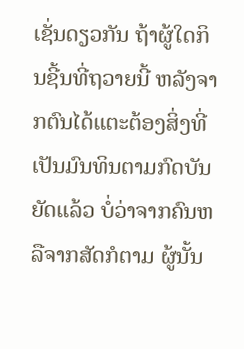ເຊັ່ນດຽວກັນ ຖ້າຜູ້ໃດກິນຊີ້ນທີ່ຖວາຍນີ້ ຫລັງຈາກຕົນໄດ້ແຕະຕ້ອງສິ່ງທີ່ເປັນມົນທິນຕາມກົດບັນຍັດແລ້ວ ບໍ່ວ່າຈາກຄົນຫລືຈາກສັດກໍຕາມ ຜູ້ນັ້ນ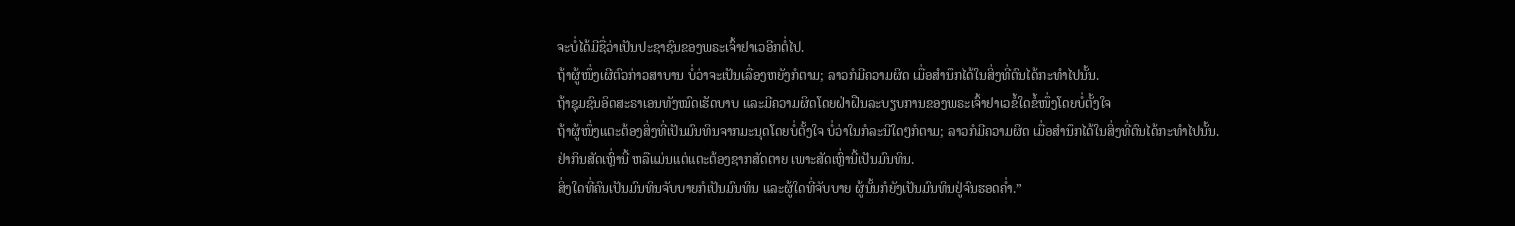ຈະບໍ່ໄດ້ມີຊື່ວ່າເປັນປະຊາຊົນຂອງພຣະເຈົ້າຢາເວອີກຕໍ່ໄປ.
ຖ້າຜູ້ໜຶ່ງເຜີຕົວກ່າວສາບານ ບໍ່ວ່າຈະເປັນເລື່ອງຫຍັງກໍຕາມ; ລາວກໍມີຄວາມຜິດ ເມື່ອສຳນຶກໄດ້ໃນສິ່ງທີ່ຕົນໄດ້ກະທຳໄປນັ້ນ.
ຖ້າຊຸມຊົນອິດສະຣາເອນທັງໝົດເຮັດບາບ ແລະມີຄວາມຜິດໂດຍຝ່າຝືນລະບຽບການຂອງພຣະເຈົ້າຢາເວຂໍ້ໃດຂໍ້ໜຶ່ງໂດຍບໍ່ຕັ້ງໃຈ
ຖ້າຜູ້ໜຶ່ງແຕະຕ້ອງສິ່ງທີ່ເປັນມົນທິນຈາກມະນຸດໂດຍບໍ່ຕັ້ງໃຈ ບໍ່ວ່າໃນກໍລະນີໃດໆກໍຕາມ; ລາວກໍມີຄວາມຜິດ ເມື່ອສຳນຶກໄດ້ໃນສິ່ງທີ່ຕົນໄດ້ກະທຳໄປນັ້ນ.
ຢ່າກິນສັດເຫຼົ່ານີ້ ຫລືແມ່ນແຕ່ແຕະຕ້ອງຊາກສັດຕາຍ ເພາະສັດເຫຼົ່ານີ້ເປັນມົນທິນ.
ສິ່ງໃດທີ່ຄົນເປັນມົນທິນຈັບບາຍກໍເປັນມົນທິນ ແລະຜູ້ໃດທີ່ຈັບບາຍ ຜູ້ນັ້ນກໍຍັງເປັນມົນທິນຢູ່ຈົນຮອດຄໍ່າ.”